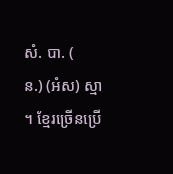សំ. បា. (
ន.) (អំស) ស្មា ។ ខ្មែរច្រើនប្រើ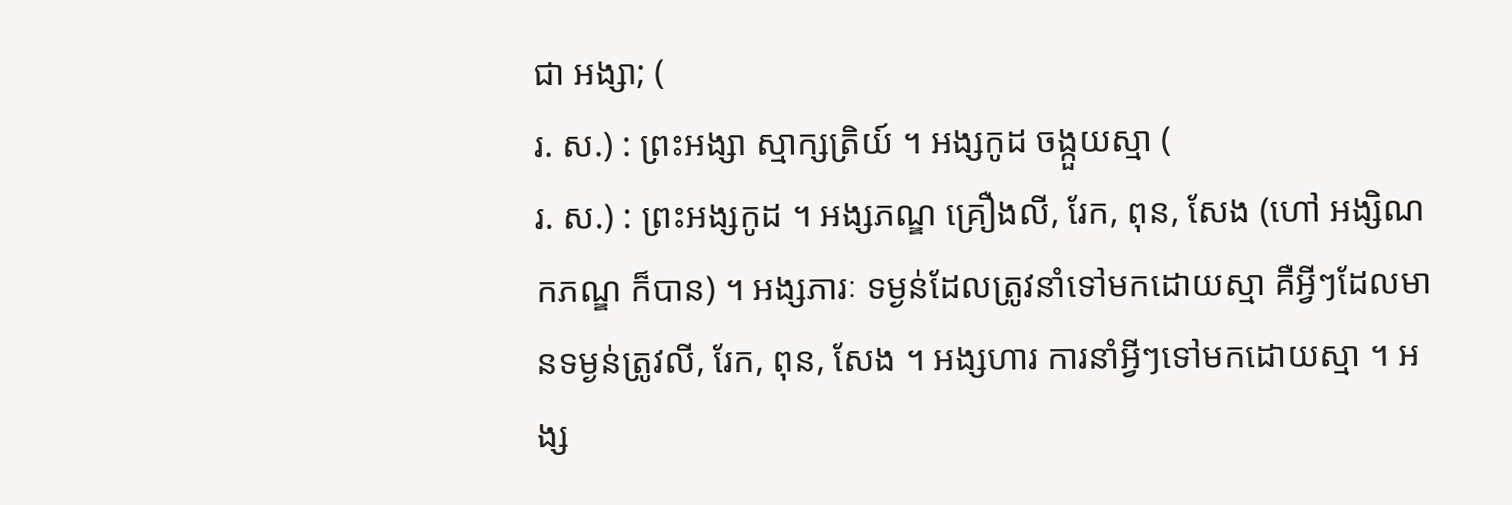ជា អង្សា; (
រ. ស.) : ព្រះអង្សា ស្មាក្សត្រិយ៍ ។ អង្សកូដ ចង្កួយស្មា (
រ. ស.) : ព្រះអង្សកូដ ។ អង្សភណ្ឌ គ្រឿងលី, រែក, ពុន, សែង (ហៅ អង្សិណកភណ្ឌ ក៏បាន) ។ អង្សភារៈ ទម្ងន់ដែលត្រូវនាំទៅមកដោយស្មា គឺអ្វីៗដែលមានទម្ងន់ត្រូវលី, រែក, ពុន, សែង ។ អង្សហារ ការនាំអ្វីៗទៅមកដោយស្មា ។ អង្ស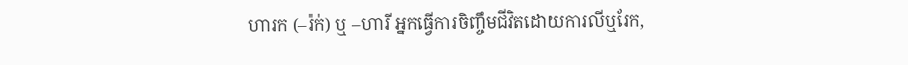ហារក (–រ៉ក់) ឬ –ហារី អ្នកធ្វើការចិញ្ចឹមជីវិតដោយការលីឬរែក,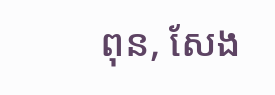ពុន, សែង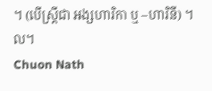។ (បើស្ត្រីជា អង្សហារិកា ឬ –ហារិនី) ។ល។
Chuon Nath